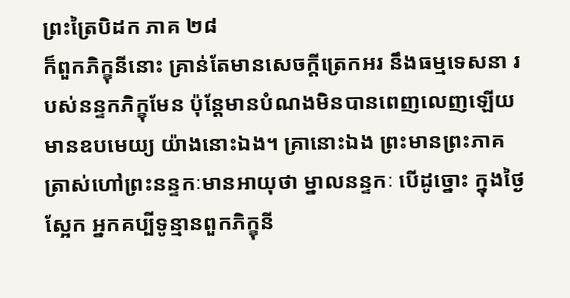ព្រះត្រៃបិដក ភាគ ២៨
ក៏ពួកភិក្ខុនីនោះ គ្រាន់តែមានសេចក្តីត្រេកអរ នឹងធម្មទេសនា របស់នន្ទកភិក្ខុមែន ប៉ុន្តែមានបំណងមិនបានពេញលេញឡើយ មានឧបមេយ្យ យ៉ាងនោះឯង។ គ្រានោះឯង ព្រះមានព្រះភាគ ត្រាស់ហៅព្រះនន្ទកៈមានអាយុថា ម្នាលនន្ទកៈ បើដូច្នោះ ក្នុងថ្ងៃស្អែក អ្នកគប្បីទូន្មានពួកភិក្ខុនី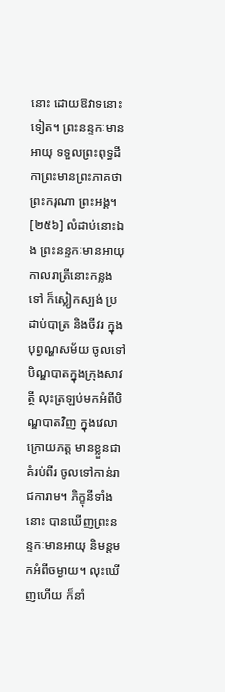នោះ ដោយឱវាទនោះទៀត។ ព្រះនន្ទកៈមានអាយុ ទទួលព្រះពុទ្ធដីកាព្រះមានព្រះភាគថា ព្រះករុណា ព្រះអង្គ។
[២៥៦] លំដាប់នោះឯង ព្រះនន្ទកៈមានអាយុ កាលរាត្រីនោះកន្លងទៅ ក៏ស្លៀកស្បង់ ប្រដាប់បាត្រ និងចីវរ ក្នុងបុព្វណ្ហសម័យ ចូលទៅបិណ្ឌបាតក្នុងក្រុងសាវត្ថី លុះត្រឡប់មកអំពីបិណ្ឌបាតវិញ ក្នុងវេលាក្រោយភត្ត មានខ្លួនជាគំរប់ពីរ ចូលទៅកាន់រាជការាម។ ភិក្ខុនីទាំងនោះ បានឃើញព្រះនន្ទកៈមានអាយុ និមន្តមកអំពីចម្ងាយ។ លុះឃើញហើយ ក៏នាំ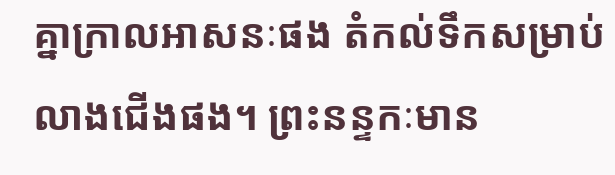គ្នាក្រាលអាសនៈផង តំកល់ទឹកសម្រាប់លាងជើងផង។ ព្រះនន្ទកៈមាន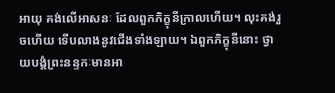អាយុ គង់លើអាសនៈ ដែលពួកភិក្ខុនីក្រាលហើយ។ លុះគង់រួចហើយ ទើបលាងនូវជើងទាំងឡាយ។ ឯពួកភិក្ខុនីនោះ ថ្វាយបង្គំព្រះនន្ទកៈមានអា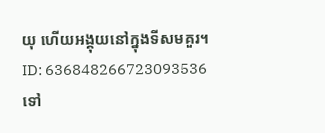យុ ហើយអង្គុយនៅក្នុងទីសមគួរ។
ID: 636848266723093536
ទៅ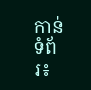កាន់ទំព័រ៖